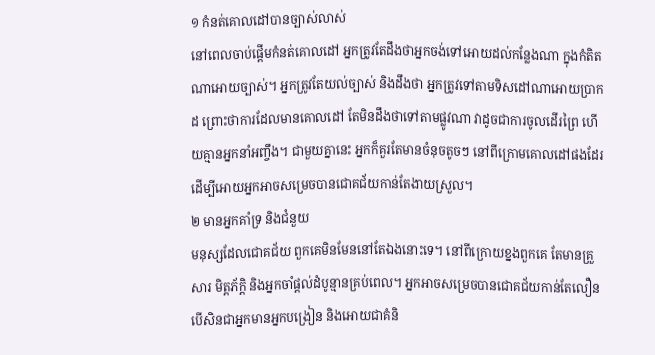១ កំនត់គោលដៅបានច្បាស់លាស់
នៅពេលចាប់ផ្ដើមកំនត់គោលដៅ អ្នកត្រូវតែដឹងថាអ្នកចង់ទៅអោយដល់កន្លែងណា ក្នុងកំតិតណាអោយច្បាស់។ អ្នកត្រូវតែយល់ច្បាស់ និងដឹងថា អ្នកត្រូវទៅតាមទិសដៅណាអោយប្រាកដ ព្រោះថាការដែលមានគោលដៅ តែមិនដឹងថាទៅតាមផ្លូវណា វាដូចជាការចូលដើរព្រៃ ហើយគ្មានអ្នកនាំអញ្ចឹង។ ជាមួយគ្នានេះ អ្នកក៏គួរតែមានចំនុចតូចៗ នៅពីក្រោមគោលដៅផងដែរ ដើម្បីអោយអ្នកអាចសម្រេចបានជោគជ័យកាន់តែងាយស្រួល។
២ មានអ្នកគាំទ្រ និងជំនួយ
មនុស្សដែលជោគជ័យ ពួកគេមិនមែននៅតែឯងនោះទេ។ នៅពីក្រោយខ្នងពួកគេ តែមានគ្រួសារ មិត្តភ័ក្ដិ និងអ្នកចាំផ្ដល់ដំបូន្មានគ្រប់ពេល។ អ្នកអាចសម្រេចបានជោគជ័យកាន់តែលឿន បើសិនជាអ្នកមានអ្នកបង្រៀន និងអោយជាគំនិ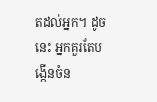តដល់អ្នក។ ដូចនេះ អ្នកគួរតែបង្កើនចំន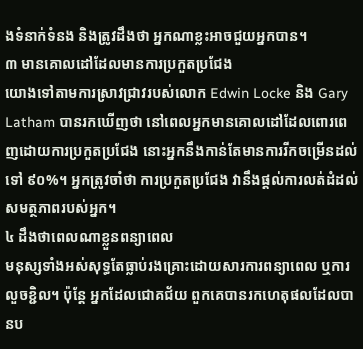ងទំនាក់ទំនង និងត្រូវដឹងថា អ្នកណាខ្លះអាចជួយអ្នកបាន។
៣ មានគោលដៅដែលមានការប្រកួតប្រជែង
យោងទៅតាមការស្រាវជ្រាវរបស់លោក Edwin Locke និង Gary Latham បានរកឃើញថា នៅពេលអ្នកមានគោលដៅដែលពោរពេញដោយការប្រកួតប្រជែង នោះអ្នកនឹងកាន់តែមានការរីកចម្រើនដល់ទៅ ៩០%។ អ្នកត្រូវចាំថា ការប្រកួតប្រជែង វានឹងផ្តល់ការលត់ដំដល់សមត្ថភាពរបស់អ្នក។
៤ ដឹងថាពេលណាខ្លួនពន្យាពេល
មនុស្សទាំងអស់សុទ្ធតែធ្លាប់រងគ្រោះដោយសារការពន្យាពេល ឬការលួចខ្ជិល។ ប៉ុន្តែ អ្នកដែលជោគជ័យ ពួកគេបានរកហេតុផលដែលបានប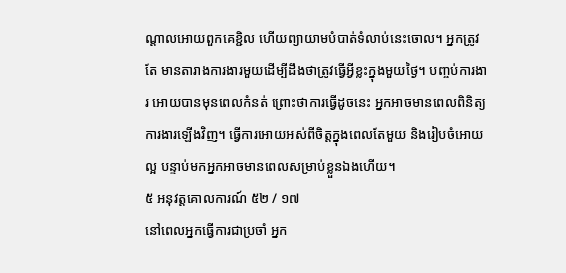ណ្ដាលអោយពួកគេខ្ជិល ហើយព្យាយាមបំបាត់ទំលាប់នេះចោល។ អ្នកត្រូវតែ មានតារាងការងារមួយដើម្បីដឹងថាត្រូវធ្វើអ្វីខ្លះក្នុងមួយថ្ងៃ។ បញ្ចប់ការងារ អោយបានមុនពេលកំនត់ ព្រោះថាការធ្វើដូចនេះ អ្នកអាចមានពេលពិនិត្យការងារឡើងវិញ។ ធ្វើការអោយអស់ពីចិត្តក្នុងពេលតែមួយ និងរៀបចំអោយល្អ បន្ទាប់មកអ្នកអាចមានពេលសម្រាប់ខ្លួនឯងហើយ។
៥ អនុវត្តគោលការណ៍ ៥២ / ១៧
នៅពេលអ្នកធ្វើការជាប្រចាំ អ្នក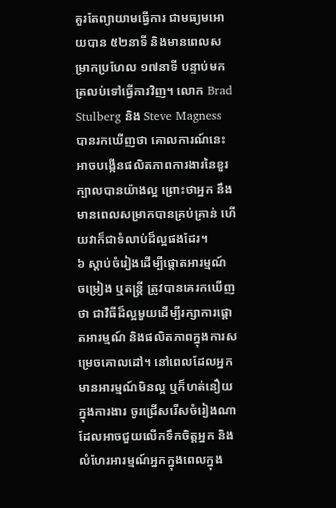គួរតែព្យាយាមធ្វើការ ជាមធ្យមអោយបាន ៥២នាទី និងមានពេលសម្រាកប្រហែល ១៧នាទី បន្ទាប់មកត្រលប់ទៅធ្វើការវិញ។ លោក Brad Stulberg និង Steve Magness បានរកឃើញថា គោលការណ៍នេះ អាចបង្កើនផលិតភាពការងារនៃខួរក្បាលបានយ៉ាងល្អ ព្រោះថាអ្នក នឹងមានពេលសម្រាកបានគ្រប់គ្រាន់ ហើយវាក៏ជាទំលាប់ដ៏ល្អផងដែរ។
៦ ស្ដាប់ចំរៀងដើម្បីផ្តោតអារម្មណ៍
ចម្រៀង ឬតន្រ្តី ត្រូវបានគេរកឃើញថា ជាវិធីដ៏ល្អមួយដើម្បីរក្សាការផ្តោតអារម្មណ៍ និងផលិតភាពក្នុងការសម្រេចគោលដៅ។ នៅពេលដែលអ្នក មានអារម្មណ៍មិនល្អ ឬក៏ហត់នឿយក្នុងការងារ ចូរជ្រើសរើសចំរៀងណា ដែលអាចជួយលើកទឹកចិត្តអ្នក និងលំហែរអារម្មណ៍អ្នកក្នុងពេលក្នុង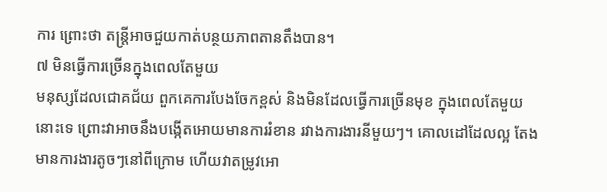ការ ព្រោះថា តន្រ្តីអាចជួយកាត់បន្ថយភាពតានតឹងបាន។
៧ មិនធ្វើការច្រើនក្នុងពេលតែមួយ
មនុស្សដែលជោគជ័យ ពួកគេការបែងចែកខ្ពស់ និងមិនដែលធ្វើការច្រើនមុខ ក្នុងពេលតែមួយនោះទេ ព្រោះវាអាចនឹងបង្កើតអោយមានការរំខាន រវាងការងារនីមួយៗ។ គោលដៅដែលល្អ តែងមានការងារតូចៗនៅពីក្រោម ហើយវាតម្រូវអោ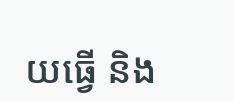យធ្វើ និង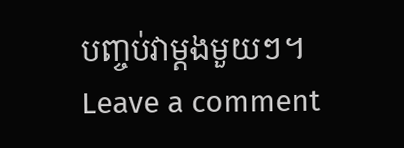បញ្ចប់វាម្ដងមួយៗ។
Leave a comment